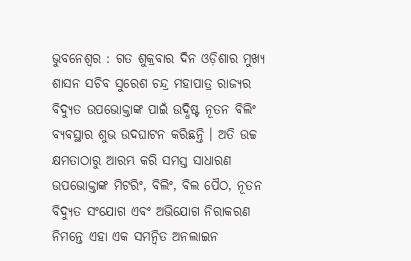ଭୁବନେଶ୍ୱର : ଗତ ଶୁକ୍ରବାର ଦିନ ଓଡ଼ିଶାର ମୁଖ୍ୟ ଶାସନ ସଚିବ ସୁରେଶ ଚନ୍ଦ୍ର ମହାପାତ୍ର ରାଜ୍ୟର ବିଦ୍ୟୁତ ଉପଭୋକ୍ତାଙ୍କ ପାଇଁ ଉଦ୍ଧିଷ୍ଟ ନୂତନ ବିଲିଂ ବ୍ୟବସ୍ଥାର ଶୁଭ ଉଦଘାଟନ କରିଛନ୍ତି । ଅତି ଉଚ୍ଚ କ୍ଷମତାଠାରୁ ଆରମ୍ଭ କରି ସମସ୍ତ ସାଧାରଣ ଉପଭୋକ୍ତାଙ୍କ ମିଟରିଂ, ବିଲିଂ, ବିଲ ପୈଠ, ନୂତନ ବିଦ୍ୟୁତ ସଂଯୋଗ ଏବଂ ଅଭିଯୋଗ ନିରାକରଣ ନିମନ୍ତେ ଏହା ଏକ ସମନ୍ୱିତ ଅନଲାଇନ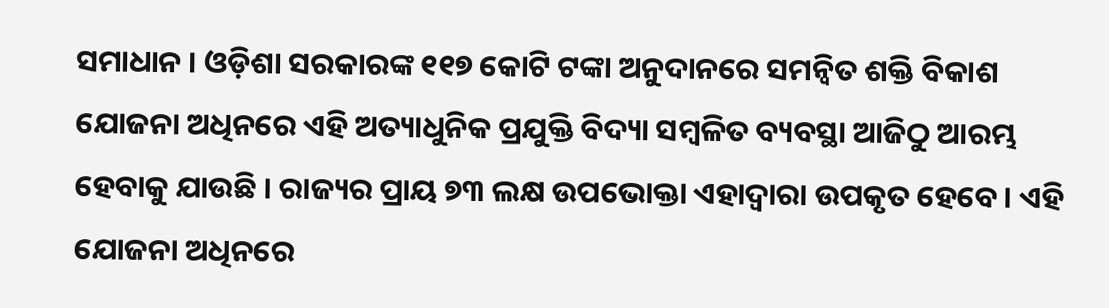ସମାଧାନ । ଓଡ଼ିଶା ସରକାରଙ୍କ ୧୧୭ କୋଟି ଟଙ୍କା ଅନୁଦାନରେ ସମନ୍ୱିତ ଶକ୍ତି ବିକାଶ ଯୋଜନା ଅଧିନରେ ଏହି ଅତ୍ୟାଧୁନିକ ପ୍ରଯୁକ୍ତି ବିଦ୍ୟା ସମ୍ବଳିତ ବ୍ୟବସ୍ଥା ଆଜିଠୁ ଆରମ୍ଭ ହେବାକୁ ଯାଉଛି । ରାଜ୍ୟର ପ୍ରାୟ ୭୩ ଲକ୍ଷ ଉପଭୋକ୍ତା ଏହାଦ୍ୱାରା ଉପକୃତ ହେବେ । ଏହି ଯୋଜନା ଅଧିନରେ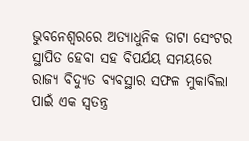ଭୁବନେଶ୍ୱରରେ ଅତ୍ୟାଧୁନିକ ଡାଟା ସେଂଟର ସ୍ଥାପିତ ହେବା ସହ ବିପର୍ଯୟ ସମୟରେ ରାଜ୍ୟ ବିଦ୍ୟୁତ ବ୍ୟବସ୍ଥାର ସଫଳ ମୁକାବିଲା ପାଇଁ ଏକ ସ୍ୱତନ୍ତ୍ର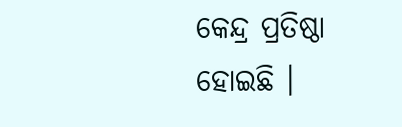କେନ୍ଦ୍ର ପ୍ରତିଷ୍ଠା ହୋଇଛି ।